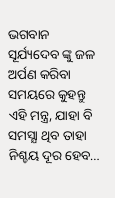ଭଗବାନ ସୂର୍ଯ୍ୟଦେବ ଙ୍କୁ ଜଳ ଅର୍ପଣ କରିବା ସମୟରେ କୁହନ୍ତୁ ଏହି ମନ୍ତ୍ର, ଯାହା ବି ସମସ୍ଯା ଥିବ ତାହା ନିଶ୍ଚୟ ଦୂର ହେବ…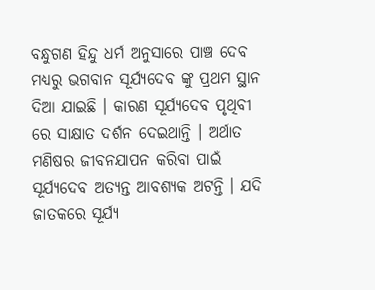ବନ୍ଧୁଗଣ ହିନ୍ଦୁ ଧର୍ମ ଅନୁସାରେ ପାଞ୍ଚ ଦେବ ମଧ୍ୟରୁ ଭଗବାନ ସୂର୍ଯ୍ୟଦେବ ଙ୍କୁ ପ୍ରଥମ ସ୍ଥାନ ଦିଆ ଯାଇଛି । କାରଣ ସୂର୍ଯ୍ୟଦେବ ପୃଥିବୀ ରେ ସାକ୍ଷାତ ଦର୍ଶନ ଦେଇଥାନ୍ତି । ଅର୍ଥାତ ମଣିଷର ଜୀବନଯାପନ କରିବା ପାଇଁ ସୂର୍ଯ୍ୟଦେବ ଅତ୍ୟନ୍ତ ଆବଶ୍ୟକ ଅଟନ୍ତି । ଯଦି ଜାତକରେ ସୂର୍ଯ୍ୟ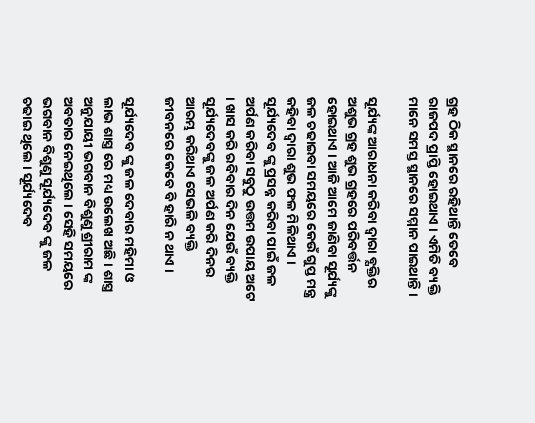ଗ୍ରହ ଠିକ ସ୍ଥାନରେ ରହିଥାନ୍ତି ତେବେ ରାଜପଦ ପ୍ରାପ୍ତି ହୋଇଥାଏ । ଏମିତି ବ୍ୟକ୍ତି ମାନେ ସମସ୍ତ ସ୍ଥାନରେ ସମ୍ମାନ ପାଇଥାନ୍ତି ।

ସୂର୍ଯ୍ୟଙ୍କ ଆରାଧନା କରିବା ଦ୍ଵାରା ବ୍ଯକ୍ତିର ଅଶୁଭ ଗ୍ରହ ଶୁଭ ଗ୍ରହରେ ପରିବର୍ତ୍ତନ ହୋଇଥାଏ । ଆଜି ଆମେ ଜାଣିବା ସୂର୍ଯ୍ୟଙ୍କୁ ଜଳ ଚଢାଇବା ସମୟରେ କେଉଁ ଗୁପ୍ତ ମନ୍ତ୍ର କହିବା ଦ୍ଵାରା ଶୁଭ ଫଳ ମିଳିଥାଏ । ସୂର୍ଯ୍ୟଦେବ ଙ୍କୁ ପ୍ରସନ୍ନ କରିବା ପାଇଁ ଜଳ ଅର୍ପଣ କରିବା ସବୁଠୁ ଉତ୍ତମ ଉପାୟ ଅଟେ । ଖାସ କରି ରବିବାର ଦିନ ଯେଉଁ ବ୍ୟକ୍ତି ସୂର୍ଯ୍ୟଦେବଙ୍କୁ ଜଳ ଅର୍ପଣ କରି ଦିନର ଆରମ୍ଭ କରିଥାଏ ସେଭଳି ବ୍ୟକ୍ତି ଜୀବନରେ କେବେ ବି ହାରି ନ ଥାଏ ।

ସୂର୍ଯ୍ୟଦେବ ଙ୍କୁ ଜଳ ଦେବାର ମହିମା ଓ ଲାଭ ଶାସ୍ତ୍ର ରେ ମଧ୍ୟ ଉଲେଖ ଅଛି । ଶାସ୍ତ୍ର ଅନୁଯାୟୀ ଭଗବାନ ବିଶୁଣୁ ଶ୍ରୀରାମ ଙ୍କ ଅବତାର ନେଇଥିଲେ । ସେହି ସମୟରେ ଭଗବାନ ବିଶୁଣୁ ସୂର୍ଯ୍ୟଦେବ ଙ୍କୁ ଜଳ ଚଢାଇ ଥିଲେ । ସୂର୍ଯ୍ୟଦେବ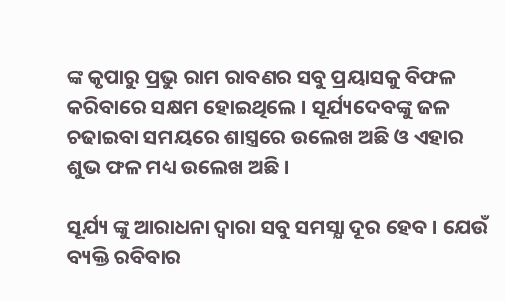ଙ୍କ କୃପାରୁ ପ୍ରଭୁ ରାମ ରାବଣର ସବୁ ପ୍ରୟାସକୁ ବିଫଳ କରିବାରେ ସକ୍ଷମ ହୋଇଥିଲେ । ସୂର୍ଯ୍ୟଦେବଙ୍କୁ ଜଳ ଚଢାଇବା ସମୟରେ ଶାସ୍ତ୍ରରେ ଉଲେଖ ଅଛି ଓ ଏହାର ଶୁଭ ଫଳ ମଧ୍ୟ ଉଲେଖ ଅଛି ।

ସୂର୍ଯ୍ୟ ଙ୍କୁ ଆରାଧନା ଦ୍ଵାରା ସବୁ ସମସ୍ଯା ଦୂର ହେବ । ଯେଉଁ ବ୍ୟକ୍ତି ରବିବାର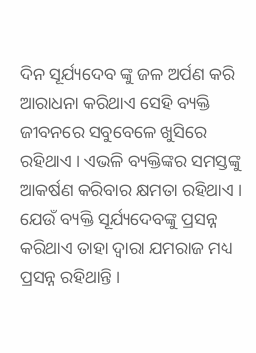ଦିନ ସୂର୍ଯ୍ୟଦେବ ଙ୍କୁ ଜଳ ଅର୍ପଣ କରି ଆରାଧନା କରିଥାଏ ସେହି ବ୍ୟକ୍ତି ଜୀବନରେ ସବୁବେଳେ ଖୁସିରେ ରହିଥାଏ । ଏଭଳି ବ୍ୟକ୍ତିଙ୍କର ସମସ୍ତଙ୍କୁ ଆକର୍ଷଣ କରିବାର କ୍ଷମତା ରହିଥାଏ । ଯେଉଁ ବ୍ୟକ୍ତି ସୂର୍ଯ୍ୟଦେବଙ୍କୁ ପ୍ରସନ୍ନ କରିଥାଏ ତାହା ଦ୍ଵାରା ଯମରାଜ ମଧ୍ୟ ପ୍ରସନ୍ନ ରହିଥାନ୍ତି ।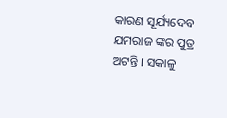କାରଣ ସୂର୍ଯ୍ୟଦେବ ଯମରାଜ ଙ୍କର ପୁତ୍ର ଅଟନ୍ତି । ସକାଳୁ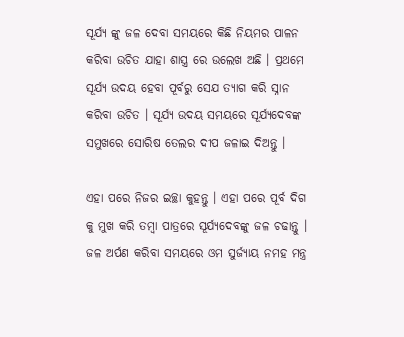ସୂର୍ଯ୍ୟ ଙ୍କୁ ଜଳ ଦେବା ସମୟରେ କିଛି ନିୟମର ପାଳନ କରିବା ଉଚିତ ଯାହା ଶାସ୍ତ୍ର ରେ ଉଲେଖ ଅଛି । ପ୍ରଥମେ ସୂର୍ଯ୍ୟ ଉଦୟ ହେବା ପୂର୍ବରୁ ସେଯ ତ୍ୟାଗ କରି ସ୍ନାନ କରିବା ଉଚିତ । ସୂର୍ଯ୍ୟ ଉଦୟ ସମୟରେ ସୂର୍ଯ୍ୟଦେବଙ୍କ ସମୁଖରେ ସୋରିଷ ତେଲର ଦୀପ ଜଳାଇ ଦିଅନ୍ତୁ ।

ଏହା ପରେ ନିଜର ଇଚ୍ଛା କୁହନ୍ତୁ । ଏହା ପରେ ପୂର୍ବ ଦିଗ କୁ ମୁଖ କରି ତମ୍ବା ପାତ୍ରରେ ସୂର୍ଯ୍ୟଦେବଙ୍କୁ ଜଳ ଚଢାନ୍ତୁ । ଜଳ ଅର୍ପଣ କରିବା ସମୟରେ ଓମ ସୁର୍ଜ୍ଯାୟ ନମହ ମନ୍ତ୍ର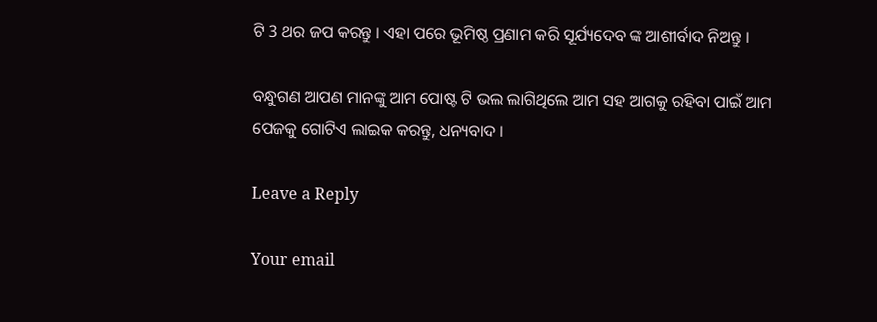ଟି 3 ଥର ଜପ କରନ୍ତୁ । ଏହା ପରେ ଭୂମିଷ୍ଠ ପ୍ରଣାମ କରି ସୂର୍ଯ୍ୟଦେବ ଙ୍କ ଆଶୀର୍ବାଦ ନିଅନ୍ତୁ ।

ବନ୍ଧୁଗଣ ଆପଣ ମାନଙ୍କୁ ଆମ ପୋଷ୍ଟ ଟି ଭଲ ଲାଗିଥିଲେ ଆମ ସହ ଆଗକୁ ରହିବା ପାଇଁ ଆମ ପେଜକୁ ଗୋଟିଏ ଲାଇକ କରନ୍ତୁ, ଧନ୍ୟବାଦ ।

Leave a Reply

Your email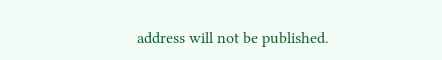address will not be published.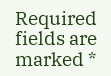Required fields are marked *